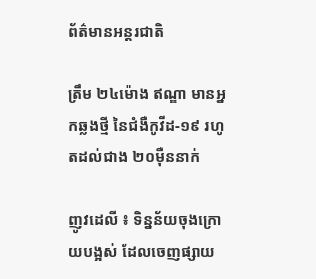ព័ត៌មានអន្តរជាតិ

ត្រឹម ២៤ម៉ោង ឥណ្ឌា មានអ្នកឆ្លងថ្មី នៃជំងឺកូវីដ-១៩ រហូតដល់ជាង ២០ម៉ឺននាក់

ញូវដេលី ៖ ទិន្នន័យចុងក្រោយបង្អស់ ដែលចេញផ្សាយ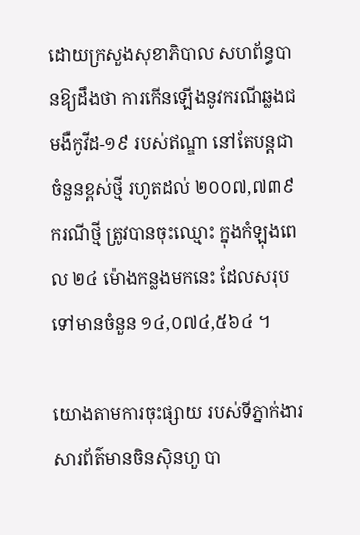ដោយក្រសួងសុខាភិបាល សហព័ន្ធបានឱ្យដឹងថា ការកើនឡើងនូវករណីឆ្លងជមងឺកូវីដ-១៩ របស់ឥណ្ឌា នៅតែបន្តជាចំនួនខ្ពស់ថ្មី រហូតដល់ ២០០៧,៧៣៩ ករណីថ្មី ត្រូវបានចុះឈ្មោះ ក្នុងកំឡុងពេល ២៤ ម៉ោងកន្លងមកនេះ ដែលសរុបទៅមានចំនួន ១៤,០៧៤,៥៦៤ ។

យោងតាមការចុះផ្សាយ របស់ទីភ្នាក់ងារសារព័ត៌មានចិនស៊ិនហួ បា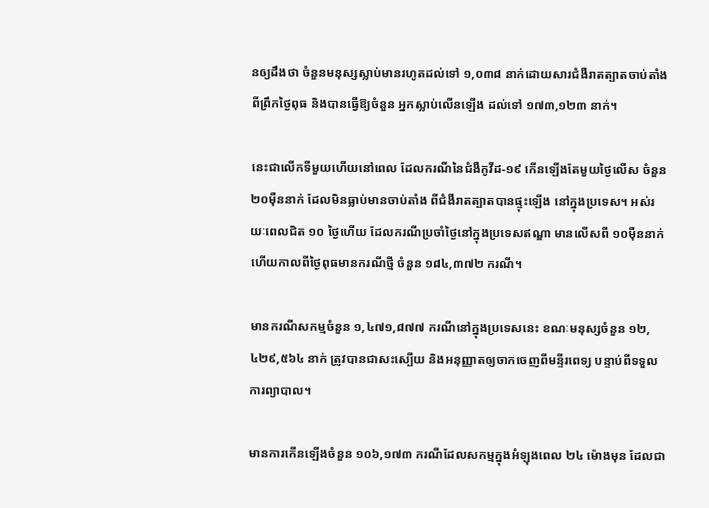នឲ្យដឹងថា ចំនួនមនុស្សស្លាប់មានរហូតដល់ទៅ ១,០៣៨ នាក់ដោយសារជំងឺរាតត្បាតចាប់តាំងពីព្រឹកថ្ងៃពុធ និងបានធ្វើឱ្យចំនួន អ្នកស្លាប់លើនឡើង ដល់ទៅ ១៧៣,១២៣ នាក់។

នេះជាលើកទីមួយហើយនៅពេល ដែលករណីនៃជំងឺកូវីដ-១៩ កើនឡើងតែមួយថ្ងៃលើស ចំនួន ២០ម៉ឺននាក់ ដែលមិនធ្លាប់មានចាប់តាំង ពីជំងឺរាតត្បាតបានផ្ទុះឡើង នៅក្នុងប្រទេស។ អស់រយៈពេលជិត ១០ ថ្ងៃហើយ ដែលករណីប្រចាំថ្ងៃនៅក្នុងប្រទេសឥណ្ឌា មានលើសពី ១០ម៉ឺននាក់ ហើយកាលពីថ្ងៃពុធមានករណីថ្មី ចំនួន ១៨៤,៣៧២ ករណី។

មានករណីសកម្មចំនួន ១,៤៧១,៨៧៧ ករណីនៅក្នុងប្រទេសនេះ ខណៈមនុស្សចំនួន ១២,៤២៩,៥៦៤ នាក់ ត្រូវបានជាសះស្បើយ និងអនុញ្ញាតឲ្យចាកចេញពីមន្ទីរពេទ្យ បន្ទាប់ពីទទួលការព្យាបាល។

មានការកើនឡើងចំនួន ១០៦,១៧៣ ករណីដែលសកម្មក្នុងអំឡុងពេល ២៤ ម៉ោងមុន ដែលជា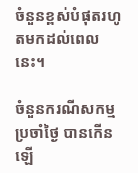ចំនួនខ្ពស់បំផុតរហូតមកដល់ពេលនេះ។

ចំនួនករណីសកម្មប្រចាំថ្ងៃ បានកើនឡើ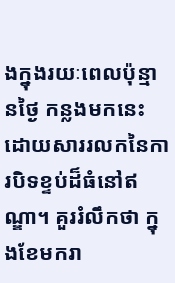ងក្នុងរយៈពេលប៉ុន្មានថ្ងៃ កន្លងមកនេះ ដោយសាររលកនៃការបិទខ្ទប់ដ៏ធំនៅឥណ្ឌា។ គួររំលឹកថា ក្នុងខែមករា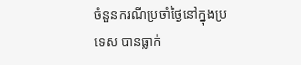ចំនួនករណីប្រចាំថ្ងៃនៅក្នុងប្រទេស បានធ្លាក់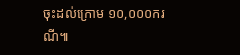ចុះដល់ក្រោម ១០,០០០ករណី៕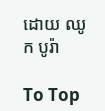ដោយ ឈូក បូរ៉ា

To Top